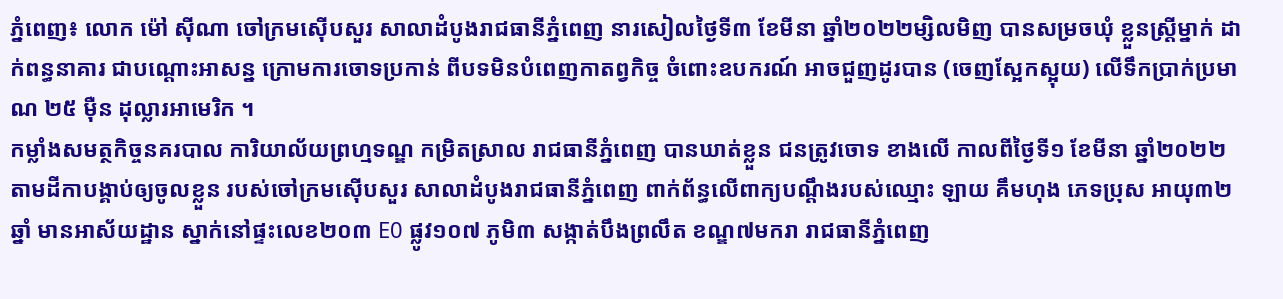ភ្នំពេញ៖ លោក ម៉ៅ ស៊ីណា ចៅក្រមស៊ើបសួរ សាលាដំបូងរាជធានីភ្នំពេញ នារសៀលថ្ងៃទី៣ ខែមីនា ឆ្នាំ២០២២ម្សិលមិញ បានសម្រចឃុំ ខ្លួនស្ត្រីម្នាក់ ដាក់ពន្ធនាគារ ជាបណ្តោះអាសន្ន ក្រោមការចោទប្រកាន់ ពីបទមិនបំពេញកាតព្វកិច្ច ចំពោះឧបករណ៍ អាចជួញដូរបាន (ចេញស្អែកស្អុយ) លើទឹកប្រាក់ប្រមាណ ២៥ ម៉ឺន ដុល្លារអាមេរិក ។
កម្លាំងសមត្ថកិច្ចនគរបាល ការិយាល័យព្រហ្មទណ្ឌ កម្រិតស្រាល រាជធានីភ្នំពេញ បានឃាត់ខ្លួន ជនត្រូវចោទ ខាងលើ កាលពីថ្ងៃទី១ ខែមីនា ឆ្នាំ២០២២ តាមដីកាបង្គាប់ឲ្យចូលខ្លួន របស់ចៅក្រមស៊ើបសួរ សាលាដំបូងរាជធានីភ្នំពេញ ពាក់ព័ន្ធលើពាក្យបណ្ដឹងរបស់ឈ្មោះ ឡាយ គឹមហុង ភេទប្រុស អាយុ៣២ ឆ្នាំ មានអាស័យដ្ឋាន ស្នាក់នៅផ្ទះលេខ២០៣ E0 ផ្លូវ១០៧ ភូមិ៣ សង្កាត់បឹងព្រលឹត ខណ្ឌ៧មករា រាជធានីភ្នំពេញ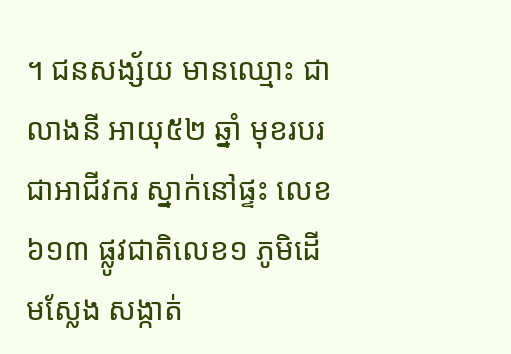។ ជនសង្ស័យ មានឈ្មោះ ជា លាងនី អាយុ៥២ ឆ្នាំ មុខរបរ ជាអាជីវករ ស្នាក់នៅផ្ទះ លេខ៦១៣ ផ្លូវជាតិលេខ១ ភូមិដើមស្លែង សង្កាត់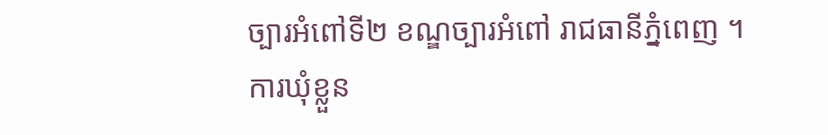ច្បារអំពៅទី២ ខណ្ឌច្បារអំពៅ រាជធានីភ្នំពេញ ។
ការឃុំខ្លួន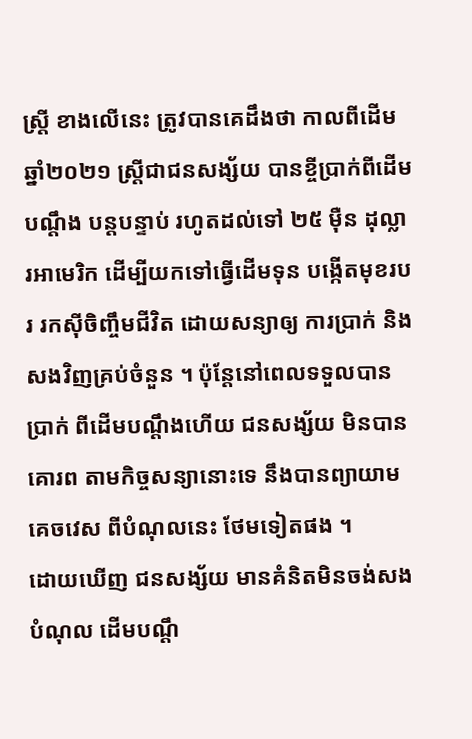ស្ត្រី ខាងលើនេះ ត្រូវបានគេដឹងថា កាលពីដើមឆ្នាំ២០២១ ស្ត្រីជាជនសង្ស័យ បានខ្ចីប្រាក់ពីដើមបណ្តឹង បន្តបន្ទាប់ រហូតដល់ទៅ ២៥ ម៉ឺន ដុល្លារអាមេរិក ដើម្បីយកទៅធ្វើដើមទុន បង្កើតមុខរបរ រកស៊ីចិញ្ចឹមជីវិត ដោយសន្យាឲ្យ ការប្រាក់ និងសងវិញគ្រប់ចំនួន ។ ប៉ុន្តែនៅពេលទទួលបានប្រាក់ ពីដើមបណ្តឹងហើយ ជនសង្ស័យ មិនបានគោរព តាមកិច្ចសន្យានោះទេ នឹងបានព្យាយាមគេចវេស ពីបំណុលនេះ ថែមទៀតផង ។
ដោយឃើញ ជនសង្ស័យ មានគំនិតមិនចង់សងបំណុល ដើមបណ្តឹ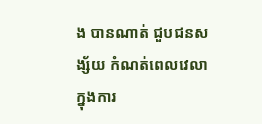ង បានណាត់ ជួបជនសង្ស័យ កំណត់ពេលវេលា ក្នុងការ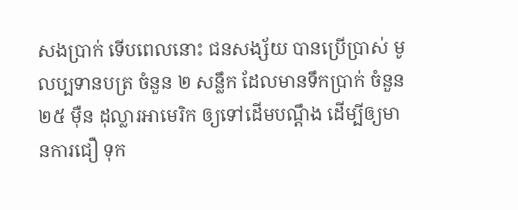សងប្រាក់ ទើបពេលនោះ ជនសង្ស័យ បានប្រើប្រាស់ មូលប្បទានបត្រ ចំនួន ២ សន្លឹក ដែលមានទឹកប្រាក់ ចំនួន ២៥ ម៉ឺន ដុល្លារអាមេរិក ឲ្យទៅដើមបណ្តឹង ដើម្បីឲ្យមានការជឿ ទុក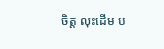ចិត្ត លុះដើម ប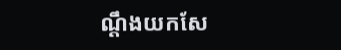ណ្តឹងយកសែ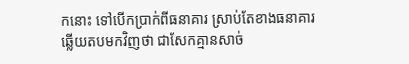កនោះ ទៅបើកប្រាក់ពីធនាគារ ស្រាប់តែខាងធនាគារ ឆ្លើយតបមកវិញថា ជាសែកគ្មានសាច់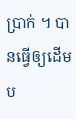ប្រាក់ ។ បានធ្វើឲ្យដើមប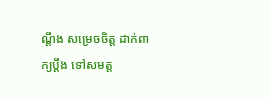ណ្តឹង សម្រេចចិត្ត ដាក់ពាក្យប្ដឹង ទៅសមត្ត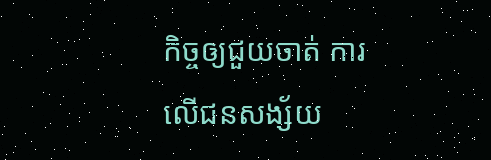កិច្ចឲ្យជួយចាត់ ការលើជនសង្ស័យ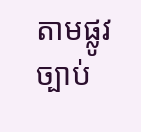តាមផ្លូវច្បាប់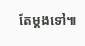តែម្តងទៅ៕